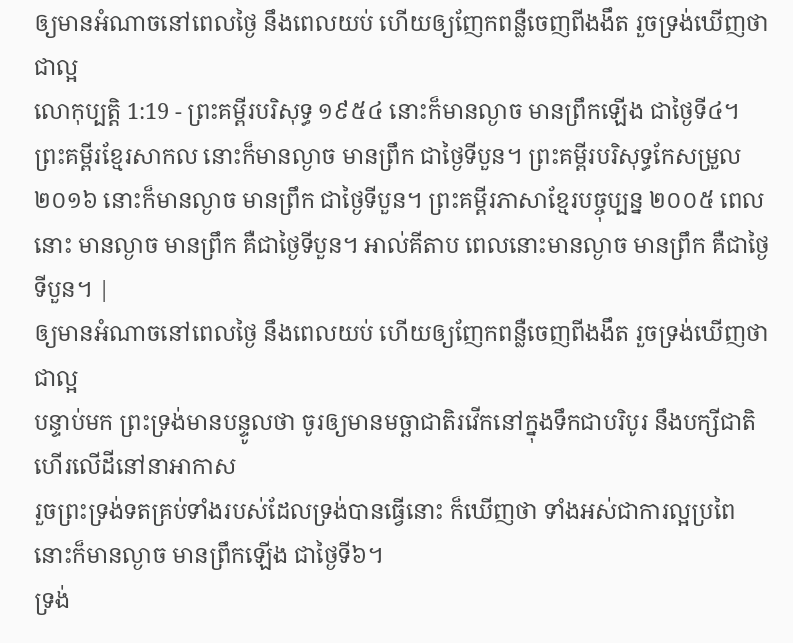ឲ្យមានអំណាចនៅពេលថ្ងៃ នឹងពេលយប់ ហើយឲ្យញែកពន្លឺចេញពីងងឹត រួចទ្រង់ឃើញថាជាល្អ
លោកុប្បត្តិ 1:19 - ព្រះគម្ពីរបរិសុទ្ធ ១៩៥៤ នោះក៏មានល្ងាច មានព្រឹកឡើង ជាថ្ងៃទី៤។ ព្រះគម្ពីរខ្មែរសាកល នោះក៏មានល្ងាច មានព្រឹក ជាថ្ងៃទីបួន។ ព្រះគម្ពីរបរិសុទ្ធកែសម្រួល ២០១៦ នោះក៏មានល្ងាច មានព្រឹក ជាថ្ងៃទីបួន។ ព្រះគម្ពីរភាសាខ្មែរបច្ចុប្បន្ន ២០០៥ ពេលនោះ មានល្ងាច មានព្រឹក គឺជាថ្ងៃទីបួន។ អាល់គីតាប ពេលនោះមានល្ងាច មានព្រឹក គឺជាថ្ងៃទីបួន។ |
ឲ្យមានអំណាចនៅពេលថ្ងៃ នឹងពេលយប់ ហើយឲ្យញែកពន្លឺចេញពីងងឹត រួចទ្រង់ឃើញថាជាល្អ
បន្ទាប់មក ព្រះទ្រង់មានបន្ទូលថា ចូរឲ្យមានមច្ឆាជាតិរវើកនៅក្នុងទឹកជាបរិបូរ នឹងបក្សីជាតិហើរលើដីនៅនាអាកាស
រួចព្រះទ្រង់ទតគ្រប់ទាំងរបស់ដែលទ្រង់បានធ្វើនោះ ក៏ឃើញថា ទាំងអស់ជាការល្អប្រពៃ នោះក៏មានល្ងាច មានព្រឹកឡើង ជាថ្ងៃទី៦។
ទ្រង់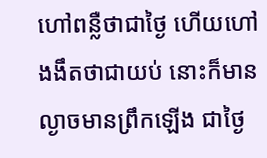ហៅពន្លឺថាជាថ្ងៃ ហើយហៅងងឹតថាជាយប់ នោះក៏មានល្ងាចមានព្រឹកឡើង ជាថ្ងៃ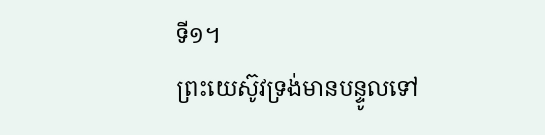ទី១។
ព្រះយេស៊ូវទ្រង់មានបន្ទូលទៅ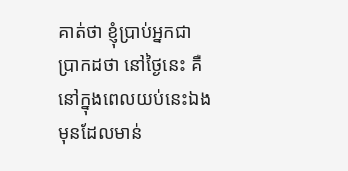គាត់ថា ខ្ញុំប្រាប់អ្នកជាប្រាកដថា នៅថ្ងៃនេះ គឺនៅក្នុងពេលយប់នេះឯង មុនដែលមាន់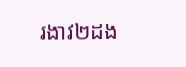រងាវ២ដង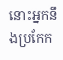នោះអ្នកនឹងប្រកែក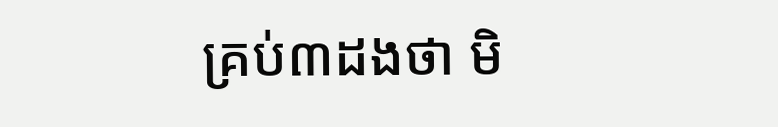គ្រប់៣ដងថា មិ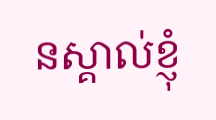នស្គាល់ខ្ញុំ